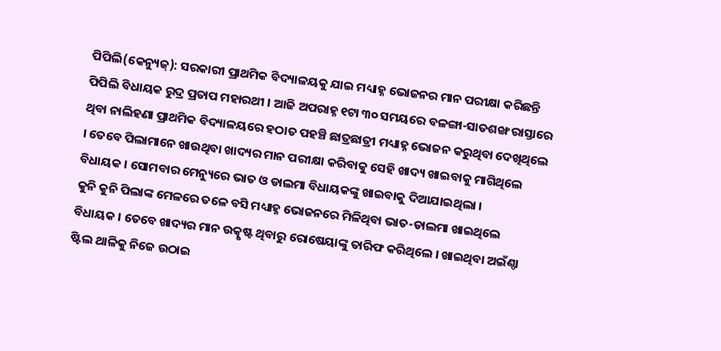ପିପିଲି(କେନ୍ୟୁଜ୍): ସରକାରୀ ପ୍ରାଥମିକ ବିଦ୍ୟାଳୟକୁ ଯାଇ ମଧ୍ୟାହ୍ନ ଭୋଜନର ମାନ ପରୀକ୍ଷା କରିଛନ୍ତି ପିପିଲି ବିଧାୟକ ରୁଦ୍ର ପ୍ରତାପ ମହାରଥୀ । ଆଜି ଅପରାହ୍ନ ୧ଟା ୩୦ ସମୟରେ ବଳଙ୍ଗା-ସାତଶଙ୍ଖ ରାସ୍ତାରେ ଥିବା ନାଲିହଣା ପ୍ରାଥମିକ ବିଦ୍ୟାଳୟରେ ହଠାତ ପହଞ୍ଚି ଛାତ୍ରଛାତ୍ରୀ ମଧ୍ୟାହ୍ନ ଭୋଜନ କରୁଥିବା ଦେଖିଥିଲେ । ତେବେ ପିଲାମାନେ ଖାଉଥିବା ଖାଦ୍ୟର ମାନ ପରୀକ୍ଷା କରିବାକୁ ସେହି ଖାଦ୍ୟ ଖାଇବାକୁ ମାଗିଥିଲେ ବିଧାୟକ । ସୋମବାର ମେନ୍ୟୁରେ ଭାତ ଓ ଡାଲମା ବିଧାୟକଙ୍କୁ ଖାଇବାକୁ ଦିଆଯାଇଥିଲା ।
କୁନି କୁନି ପିଲାଙ୍କ ମେଳରେ ତଳେ ବସି ମଧ୍ୟାହ୍ନ ଭୋଜନରେ ମିଳିଥିବା ଭାତ-ଡାଲମା ଖାଇଥିଲେ ବିଧାୟକ । ତେବେ ଖାଦ୍ୟର ମାନ ଉତ୍କୃଷ୍ଟ ଥିବାରୁ ରୋଷେୟାଙ୍କୁ ତାରିଫ କରିଥିଲେ । ଖାଇଥିବା ଅଇଁଣ୍ଠା ଷ୍ଟିଲ ଥାଳିକୁ ନିଜେ ଉଠାଇ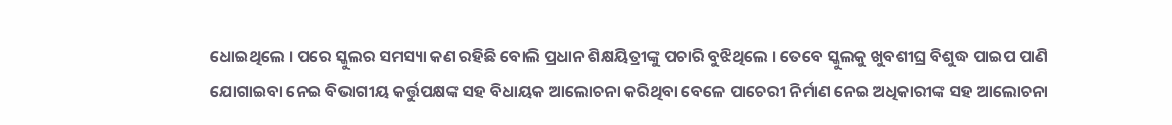ଧୋଇଥିଲେ । ପରେ ସ୍କୁଲର ସମସ୍ୟା କଣ ରହିଛି ବୋଲି ପ୍ରଧାନ ଶିକ୍ଷୟିତ୍ରୀଙ୍କୁ ପଚାରି ବୁଝିଥିଲେ । ତେବେ ସ୍କୁଲକୁ ଖୁବଶୀଘ୍ର ବିଶୁଦ୍ଧ ପାଇପ ପାଣି ଯୋଗାଇବା ନେଇ ବିଭାଗୀୟ କର୍ତ୍ତୁପକ୍ଷଙ୍କ ସହ ବିଧାୟକ ଆଲୋଚନା କରିଥିବା ବେଳେ ପାଚେରୀ ନିର୍ମାଣ ନେଇ ଅଧିକାରୀଙ୍କ ସହ ଆଲୋଚନା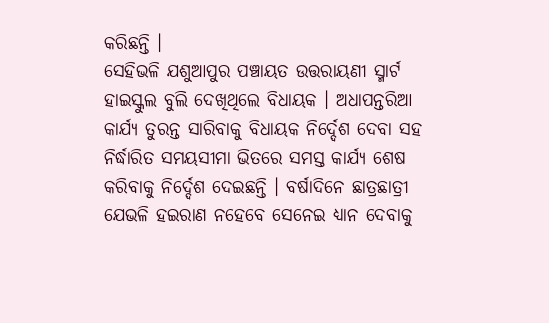କରିଛନ୍ତି ।
ସେହିଭଳି ଯଶୁଆପୁର ପଞ୍ଚାୟତ ଉତ୍ତରାୟଣୀ ସ୍ମାର୍ଟ ହାଇସ୍କୁଲ ବୁଲି ଦେଖିଥିଲେ ବିଧାୟକ । ଅଧାପନ୍ତରିଆ କାର୍ଯ୍ୟ ତୁରନ୍ତ ସାରିବାକୁ ବିଧାୟକ ନିର୍ଦ୍ଦେଶ ଦେବା ସହ ନିର୍ଦ୍ଧାରିତ ସମୟସୀମା ଭିତରେ ସମସ୍ତ କାର୍ଯ୍ୟ ଶେଷ କରିବାକୁ ନିର୍ଦ୍ଦେଶ ଦେଇଛନ୍ତି । ବର୍ଷାଦିନେ ଛାତ୍ରଛାତ୍ରୀ ଯେଭଳି ହଇରାଣ ନହେବେ ସେନେଇ ଧ୍ୟାନ ଦେବାକୁ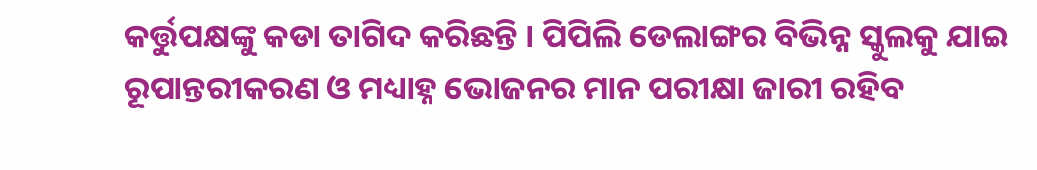କର୍ତ୍ତୁପକ୍ଷଙ୍କୁ କଡା ତାଗିଦ କରିଛନ୍ତି । ପିପିଲି ଡେଲାଙ୍ଗର ବିଭିନ୍ନ ସ୍କୁଲକୁ ଯାଇ ରୂପାନ୍ତରୀକରଣ ଓ ମଧ୍ୟାହ୍ନ ଭୋଜନର ମାନ ପରୀକ୍ଷା ଜାରୀ ରହିବ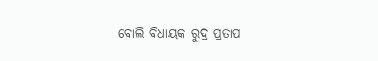ବୋଲି ବିଧାୟକ ରୁଦ୍ର ପ୍ରତାପ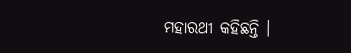ମହାରଥୀ କହିଛନ୍ତି ।